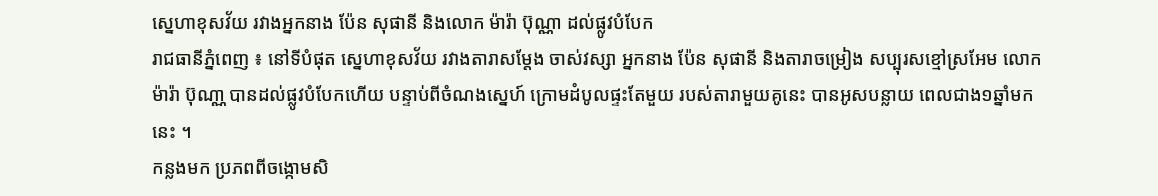ស្នេហាខុសវ័យ រវាងអ្នកនាង ប៉ែន សុផានី និងលោក ម៉ារ៉ា ប៊ុណ្ណា ដល់ផ្លូវបំបែក
រាជធានីភ្នំពេញ ៖ នៅទីបំផុត ស្នេហាខុសវ័យ រវាងតារាសម្តែង ចាស់វស្សា អ្នកនាង ប៉ែន សុផានី និងតារាចម្រៀង សប្បុរសខ្មៅស្រអែម លោក ម៉ារ៉ា ប៊ុណា្ណ បានដល់ផ្លូវបំបែកហើយ បន្ទាប់ពីចំណងស្នេហ៍ ក្រោមដំបូលផ្ទះតែមួយ របស់តារាមួយគូនេះ បានអូសបន្លាយ ពេលជាង១ឆ្នាំមកនេះ ។
កន្លងមក ប្រភពពីចង្កោមសិ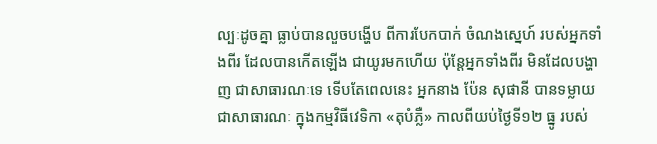ល្បៈដូចគ្នា ធ្លាប់បានលួចបង្ហើប ពីការបែកបាក់ ចំណងស្នេហ៍ របស់អ្នកទាំងពីរ ដែលបានកើតឡើង ជាយូរមកហើយ ប៉ុន្តែអ្នកទាំងពីរ មិនដែលបង្ហាញ ជាសាធារណៈទេ ទើបតែពេលនេះ អ្នកនាង ប៉ែន សុផានី បានទម្លាយ ជាសាធារណៈ ក្នុងកម្មវិធីវេទិកា «តុបំភ្លឺ» កាលពីយប់ថ្ងៃទី១២ ធ្នូ របស់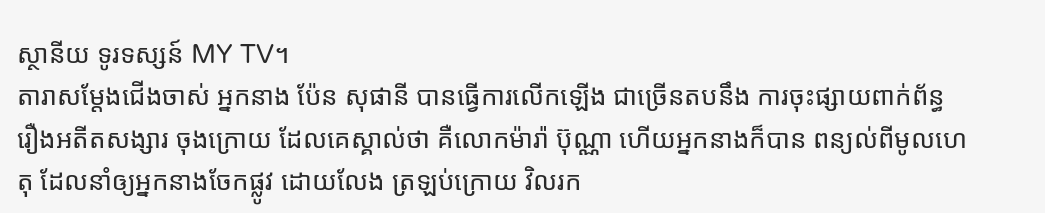ស្ថានីយ ទូរទស្សន៍ MY TV។
តារាសម្ដែងជើងចាស់ អ្នកនាង ប៉ែន សុផានី បានធ្វើការលើកឡើង ជាច្រើនតបនឹង ការចុះផ្សាយពាក់ព័ន្ធ រឿងអតីតសង្សារ ចុងក្រោយ ដែលគេស្គាល់ថា គឺលោកម៉ារ៉ា ប៊ុណ្ណា ហើយអ្នកនាងក៏បាន ពន្យល់ពីមូលហេតុ ដែលនាំឲ្យអ្នកនាងចែកផ្លូវ ដោយលែង ត្រឡប់ក្រោយ វិលរក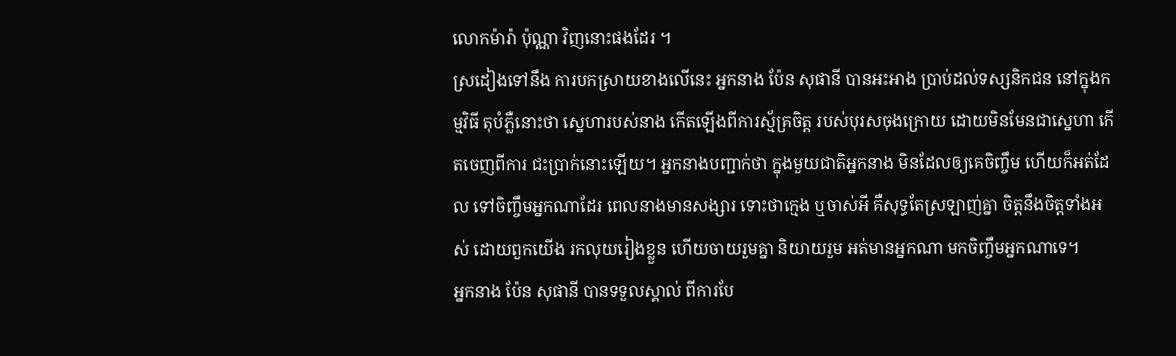លោកម៉ារ៉ា ប៉ុណ្ណា វិញនោះផងដែរ ។
ស្រដៀងទៅនឹង ការបកស្រាយខាងលើនេះ អ្នកនាង ប៉ែន សុផានី បានអះអាង ប្រាប់ដល់ទស្សនិកជន នៅក្នុងកម្មវិធី តុបំភ្លឺនោះថា ស្នេហារបស់នាង កើតឡើងពីការស្ម័គ្រចិត្ត របស់បុរសចុងក្រោយ ដោយមិនមែនជាស្នេហា កើតចេញពីការ ជះប្រាក់នោះឡើយ។ អ្នកនាងបញ្ជាក់ថា ក្នុងមួយជាតិអ្នកនាង មិនដែលឲ្យគេចិញ្ចឹម ហើយក៏អត់ដែល ទៅចិញ្ចឹមអ្នកណាដែរ ពេលនាងមានសង្សារ ទោះថាក្មេង ឬចាស់អី គឺសុទ្ធតែស្រឡាញ់គ្នា ចិត្តនឹងចិត្តទាំងអស់ ដោយពួកយើង រកលុយរៀងខ្លួន ហើយចាយរួមគ្នា និយាយរួម អត់មានអ្នកណា មកចិញ្ចឹមអ្នកណាទេ។
អ្នកនាង ប៉ែន សុផានី បានទទួលស្គាល់ ពីការបែ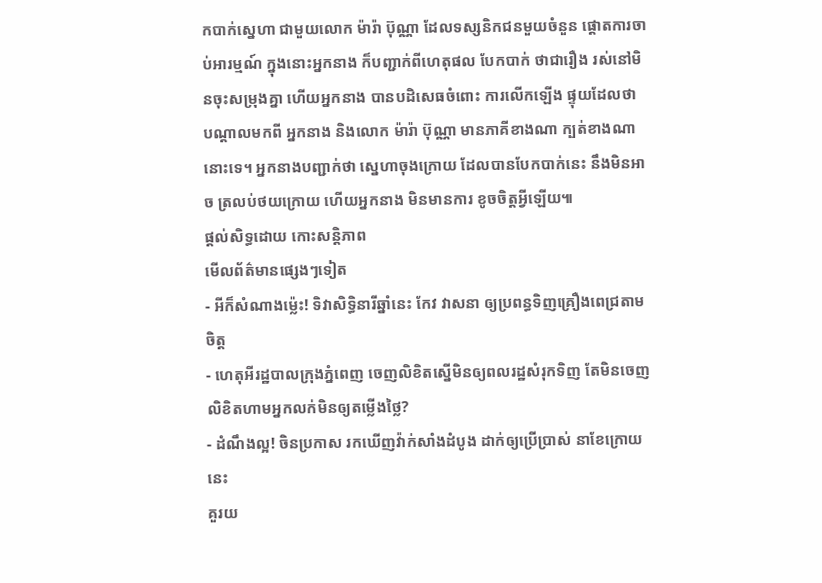កបាក់ស្នេហា ជាមួយលោក ម៉ារ៉ា ប៊ុណ្ណា ដែលទស្សនិកជនមួយចំនួន ផ្ដោតការចាប់អារម្មណ៍ ក្នុងនោះអ្នកនាង ក៏បញ្ជាក់ពីហេតុផល បែកបាក់ ថាជារឿង រស់នៅមិនចុះសម្រុងគ្នា ហើយអ្នកនាង បានបដិសេធចំពោះ ការលើកឡើង ផ្ទុយដែលថា បណ្ដាលមកពី អ្នកនាង និងលោក ម៉ារ៉ា ប៊ុណ្ណា មានភាគីខាងណា ក្បត់ខាងណានោះទេ។ អ្នកនាងបញ្ជាក់ថា ស្នេហាចុងក្រោយ ដែលបានបែកបាក់នេះ នឹងមិនអាច ត្រលប់ថយក្រោយ ហើយអ្នកនាង មិនមានការ ខូចចិត្តអ្វីឡើយ៕
ផ្តល់សិទ្ធដោយ កោះសន្តិភាព
មើលព័ត៌មានផ្សេងៗទៀត
- អីក៏សំណាងម្ល៉េះ! ទិវាសិទ្ធិនារីឆ្នាំនេះ កែវ វាសនា ឲ្យប្រពន្ធទិញគ្រឿងពេជ្រតាមចិត្ត
- ហេតុអីរដ្ឋបាលក្រុងភ្នំពេញ ចេញលិខិតស្នើមិនឲ្យពលរដ្ឋសំរុកទិញ តែមិនចេញលិខិតហាមអ្នកលក់មិនឲ្យតម្លើងថ្លៃ?
- ដំណឹងល្អ! ចិនប្រកាស រកឃើញវ៉ាក់សាំងដំបូង ដាក់ឲ្យប្រើប្រាស់ នាខែក្រោយនេះ
គួរយ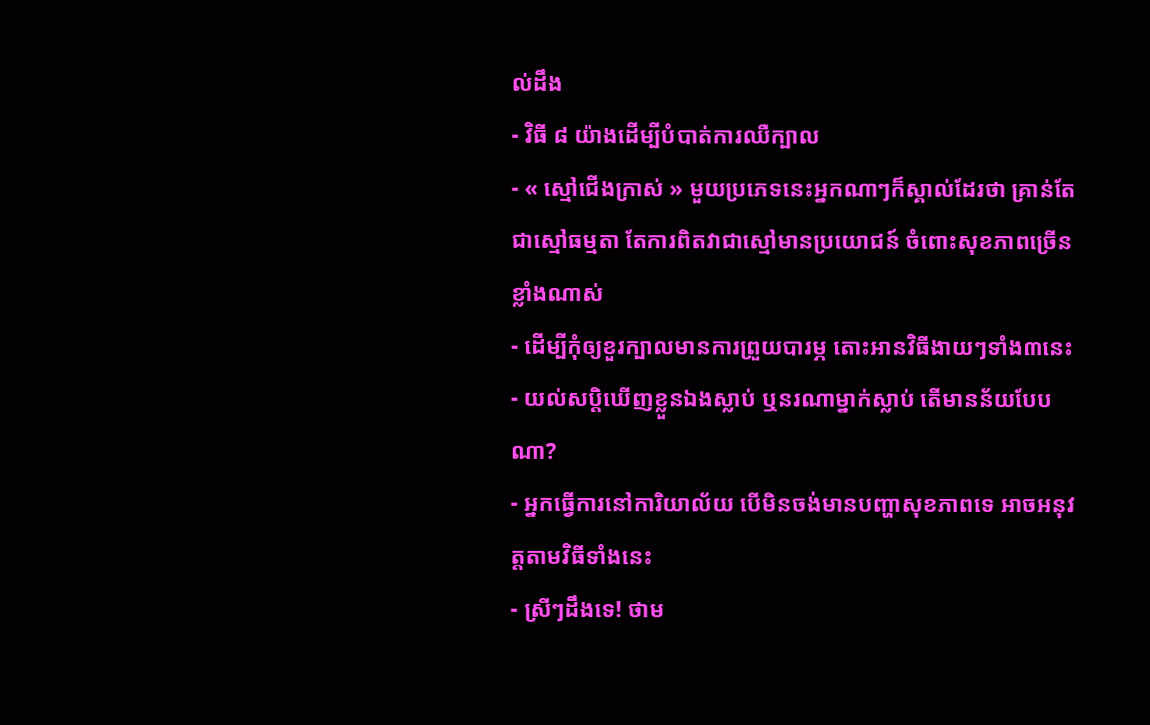ល់ដឹង
- វិធី ៨ យ៉ាងដើម្បីបំបាត់ការឈឺក្បាល
- « ស្មៅជើងក្រាស់ » មួយប្រភេទនេះអ្នកណាៗក៏ស្គាល់ដែរថា គ្រាន់តែជាស្មៅធម្មតា តែការពិតវាជាស្មៅមានប្រយោជន៍ ចំពោះសុខភាពច្រើនខ្លាំងណាស់
- ដើម្បីកុំឲ្យខួរក្បាលមានការព្រួយបារម្ភ តោះអានវិធីងាយៗទាំង៣នេះ
- យល់សប្តិឃើញខ្លួនឯងស្លាប់ ឬនរណាម្នាក់ស្លាប់ តើមានន័យបែបណា?
- អ្នកធ្វើការនៅការិយាល័យ បើមិនចង់មានបញ្ហាសុខភាពទេ អាចអនុវត្តតាមវិធីទាំងនេះ
- ស្រីៗដឹងទេ! ថាម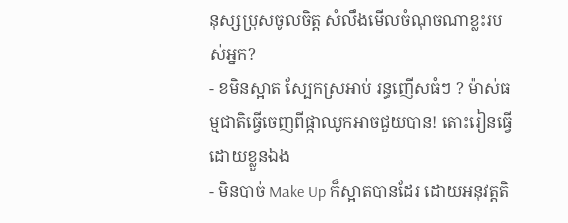នុស្សប្រុសចូលចិត្ត សំលឹងមើលចំណុចណាខ្លះរបស់អ្នក?
- ខមិនស្អាត ស្បែកស្រអាប់ រន្ធញើសធំៗ ? ម៉ាស់ធម្មជាតិធ្វើចេញពីផ្កាឈូកអាចជួយបាន! តោះរៀនធ្វើដោយខ្លួនឯង
- មិនបាច់ Make Up ក៏ស្អាតបានដែរ ដោយអនុវត្តតិ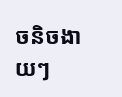ចនិចងាយៗ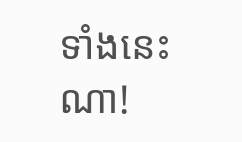ទាំងនេះណា!